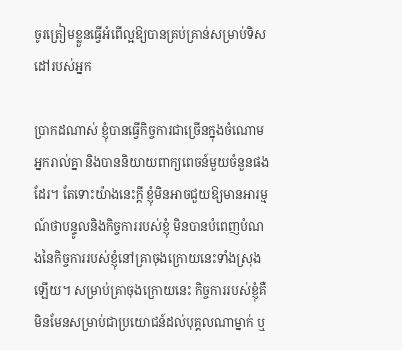ចូរត្រៀមខ្លួនធ្វើអំពើល្អឱ្យបានគ្រប់គ្រាន់សម្រាប់ទិសដៅរបស់អ្នក

ប្រាកដណាស់ ខ្ញុំបានធ្វើកិច្ចការជាច្រើនក្នុងចំណោមអ្នករាល់គ្នា និងបាននិយាយពាក្យពេចន៍មួយចំនួនផងដែរ។ តែទោះយ៉ាងនេះក្ដី ខ្ញុំមិនអាចជួយឱ្យមានអារម្មណ៍ថាបន្ទូលនិងកិច្ចការរបស់ខ្ញុំ មិនបានបំពេញបំណងនៃកិច្ចការរបស់ខ្ញុំនៅគ្រាចុងក្រោយនេះទាំងស្រុងឡើយ។ សម្រាប់គ្រាចុងក្រោយនេះ កិច្ចការរបស់ខ្ញុំគឺមិនមែនសម្រាប់ជាប្រយោជន៍ដល់បុគ្គលណាម្នាក់ ឬ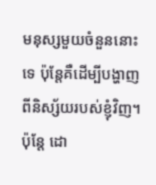មនុស្សមួយចំនួននោះទេ ប៉ុន្តែគឺដើម្បីបង្ហាញពីនិស្ស័យរបស់ខ្ញុំវិញ។ ប៉ុន្តែ ដោ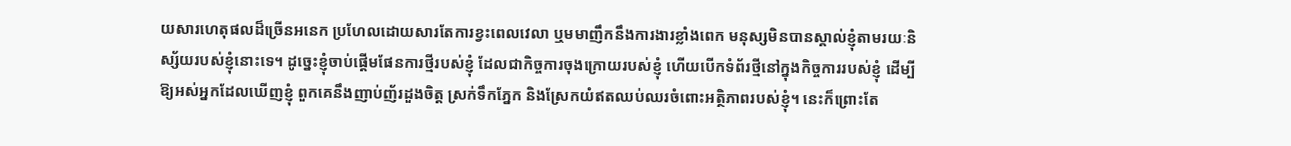យសារហេតុផលដ៏ច្រើនអនេក ប្រហែលដោយសារតែការខ្វះពេលវេលា ឬមមាញឹកនឹងការងារខ្លាំងពេក មនុស្សមិនបានស្គាល់ខ្ញុំតាមរយៈនិស្ស័យរបស់ខ្ញុំនោះទេ។ ដូច្នេះខ្ញុំចាប់ផ្ដើមផែនការថ្មីរបស់ខ្ញុំ ដែលជាកិច្ចការចុងក្រោយរបស់ខ្ញុំ ហើយបើកទំព័រថ្មីនៅក្នុងកិច្ចការរបស់ខ្ញុំ ដើម្បីឱ្យអស់អ្នកដែលឃើញខ្ញុំ ពួកគេនឹងញាប់ញ័រដួងចិត្ត ស្រក់ទឹកភ្នែក និងស្រែកយំឥតឈប់ឈរចំពោះអត្ថិភាពរបស់ខ្ញុំ។ នេះក៏ព្រោះតែ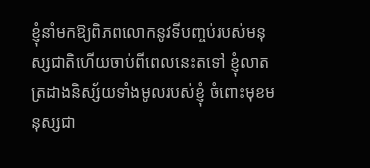ខ្ញុំនាំមកឱ្យពិភពលោកនូវទីបញ្ចប់របស់មនុស្សជាតិហើយចាប់ពីពេលនេះតទៅ ខ្ញុំលាតត្រដាងនិស្ស័យទាំងមូលរបស់ខ្ញុំ ចំពោះមុខមនុស្សជា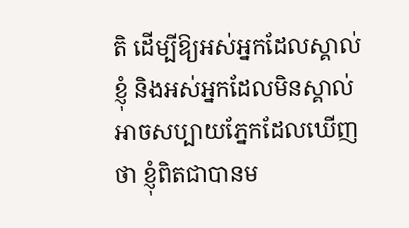តិ ដើម្បីឱ្យអស់អ្នកដែលស្គាល់ខ្ញុំ និងអស់អ្នកដែលមិនស្គាល់ អាចសប្បាយភ្នែកដែលឃើញថា ខ្ញុំពិតជាបានម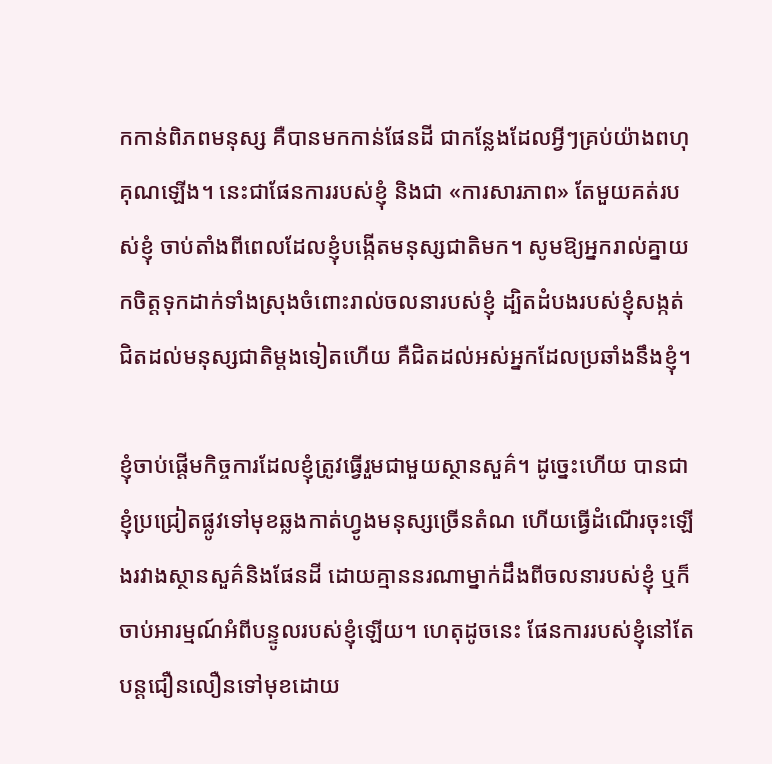កកាន់ពិភពមនុស្ស គឺបានមកកាន់ផែនដី ជាកន្លែងដែលអ្វីៗគ្រប់យ៉ាងពហុគុណឡើង។ នេះជាផែនការរបស់ខ្ញុំ និងជា «ការសារភាព» តែមួយគត់របស់ខ្ញុំ ចាប់តាំងពីពេលដែលខ្ញុំបង្កើតមនុស្សជាតិមក។ សូមឱ្យអ្នករាល់គ្នាយកចិត្តទុកដាក់ទាំងស្រុងចំពោះរាល់ចលនារបស់ខ្ញុំ ដ្បិតដំបងរបស់ខ្ញុំសង្កត់ជិតដល់មនុស្សជាតិម្ដងទៀតហើយ គឺជិតដល់អស់អ្នកដែលប្រឆាំងនឹងខ្ញុំ។

ខ្ញុំចាប់ផ្តើមកិច្ចការដែលខ្ញុំត្រូវធ្វើរួមជាមួយស្ថានសួគ៌។ ដូច្នេះហើយ បានជាខ្ញុំប្រជ្រៀតផ្លូវទៅមុខឆ្លងកាត់ហ្វូងមនុស្សច្រើនតំណ ហើយធ្វើដំណើរចុះឡើងរវាងស្ថានសួគ៌និងផែនដី ដោយគ្មាននរណាម្នាក់ដឹងពីចលនារបស់ខ្ញុំ ឬក៏ចាប់អារម្មណ៍អំពីបន្ទូលរបស់ខ្ញុំឡើយ។ ហេតុដូចនេះ ផែនការរបស់ខ្ញុំនៅតែបន្តជឿនលឿនទៅមុខដោយ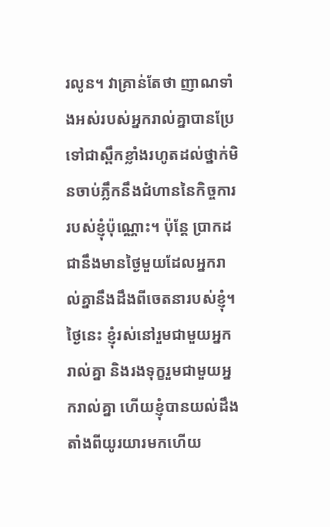រលូន។ វាគ្រាន់តែថា ញាណទាំងអស់របស់អ្នករាល់គ្នាបានប្រែទៅជាស្ពឹកខ្លាំងរហូតដល់ថ្នាក់មិនចាប់ភ្លឹកនឹងជំហាននៃកិច្ចការរបស់ខ្ញុំប៉ុណ្ណោះ។ ប៉ុន្តែ ប្រាកដជានឹងមានថ្ងៃមួយដែលអ្នករាល់គ្នានឹងដឹងពីចេតនារបស់ខ្ញុំ។ ថ្ងៃនេះ ខ្ញុំរស់នៅរួមជាមួយអ្នករាល់គ្នា និងរងទុក្ខរួមជាមួយអ្នករាល់គ្នា ហើយខ្ញុំបានយល់ដឹងតាំងពីយូរយារមកហើយ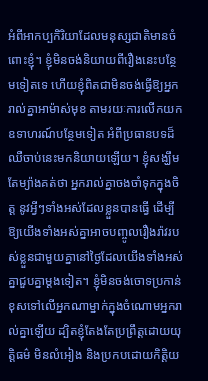អំពីអាកប្បកិរិយាដែលមនុស្សជាតិមានចំពោះខ្ញុំ។ ខ្ញុំមិនចង់និយាយពីរឿងនេះបន្ថែមទៀតទេ ហើយខ្ញុំពិតជាមិនចង់ធ្វើឱ្យអ្នករាល់គ្នាអាម៉ាស់មុខ តាមរយៈការលើកយកឧទាហរណ៍បន្ថែមទៀត អំពីប្រធានបទដ៏ឈឺចាប់នេះមកនិយាយឡើយ។ ខ្ញុំសង្ឃឹមតែម្យ៉ាងគត់ថា អ្នករាល់គ្នាចងចាំទុកក្នុងចិត្ត នូវអ្វីៗទាំងអស់ដែលខ្លួនបានធ្វើ ដើម្បីឱ្យយើងទាំងអស់គ្នាអាចបញ្ចូលរឿងរ៉ាវរបស់ខ្លួនជាមួយគ្នានៅថ្ងៃដែលយើងទាំងអស់គ្នាជួបគ្នាម្តងទៀត។ ខ្ញុំមិនចង់ចោទប្រកាន់ខុសទៅលើអ្នកណាម្នាក់ក្នុងចំណោមអ្នករាល់គ្នាឡើយ ដ្បិតខ្ញុំតែងតែប្រព្រឹត្ដដោយយុត្ដិធម៌ មិនលំអៀង និងប្រកបដោយកិត្ដិយ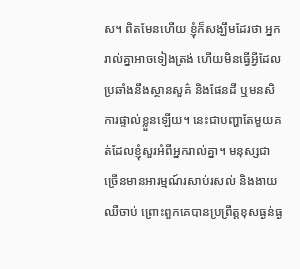ស។ ពិតមែនហើយ ខ្ញុំក៏សង្ឃឹមដែរថា អ្នករាល់គ្នាអាចទៀងត្រង់ ហើយមិនធ្វើអ្វីដែលប្រឆាំងនឹងស្ថានសួគ៌ និងផែនដី ឬមនសិការផ្ទាល់ខ្លួនឡើយ។ នេះជាបញ្ហាតែមួយគត់ដែលខ្ញុំសួរអំពីអ្នករាល់គ្នា។ មនុស្សជាច្រើនមានអារម្មណ៍រសាប់រសល់ និងងាយឈឺចាប់ ព្រោះពួកគេបានប្រព្រឹត្តខុសធ្ងន់ធ្ង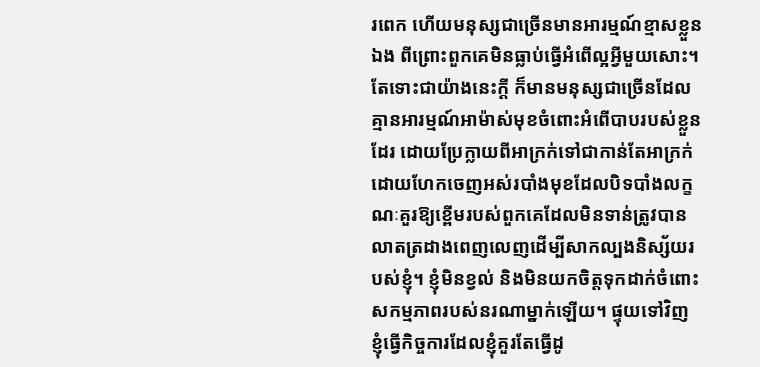រពេក ហើយមនុស្សជាច្រើនមានអារម្មណ៍ខ្មាសខ្លួនឯង ពីព្រោះពួកគេមិនធ្លាប់ធ្វើអំពើល្អអ្វីមួយសោះ។ តែទោះជាយ៉ាងនេះក្ដី ក៏មានមនុស្សជាច្រើនដែលគ្មានអារម្មណ៍អាម៉ាស់មុខចំពោះអំពើបាបរបស់ខ្លួនដែរ ដោយប្រែក្លាយពីអាក្រក់ទៅជាកាន់តែអាក្រក់ ដោយហែកចេញអស់របាំងមុខដែលបិទបាំងលក្ខណៈគួរឱ្យខ្ពើមរបស់ពួកគេដែលមិនទាន់ត្រូវបានលាតត្រដាងពេញលេញដើម្បីសាកល្បងនិស្ស័យរបស់ខ្ញុំ។ ខ្ញុំមិនខ្វល់ និងមិនយកចិត្តទុកដាក់ចំពោះសកម្មភាពរបស់នរណាម្នាក់ឡើយ។ ផ្ទុយទៅវិញ ខ្ញុំធ្វើកិច្ចការដែលខ្ញុំគួរតែធ្វើដូ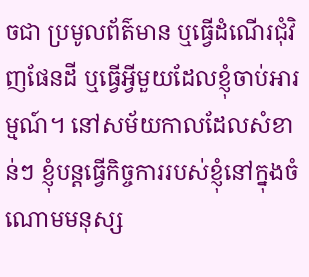ចជា ប្រមូលព័ត៌មាន ឬធ្វើដំណើរជុំវិញផែនដី ឬធ្វើអ្វីមួយដែលខ្ញុំចាប់អារម្មណ៍។ នៅសម័យកាលដែលសំខាន់ៗ ខ្ញុំបន្តធ្វើកិច្ចការរបស់ខ្ញុំនៅក្នុងចំណោមមនុស្ស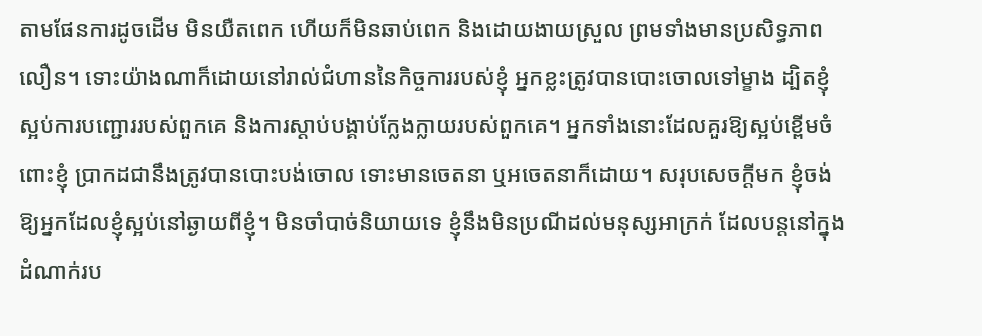តាមផែនការដូចដើម មិនយឺតពេក ហើយក៏មិនឆាប់ពេក និងដោយងាយស្រួល ព្រមទាំងមានប្រសិទ្ធភាពលឿន។ ទោះយ៉ាងណាក៏ដោយនៅរាល់ជំហាននៃកិច្ចការរបស់ខ្ញុំ អ្នកខ្លះត្រូវបានបោះចោលទៅម្ខាង ដ្បិតខ្ញុំស្អប់ការបញ្ជោររបស់ពួកគេ និងការស្ដាប់បង្គាប់ក្លែងក្លាយរបស់ពួកគេ។ អ្នកទាំងនោះដែលគួរឱ្យស្អប់ខ្ពើមចំពោះខ្ញុំ ប្រាកដជានឹងត្រូវបានបោះបង់ចោល ទោះមានចេតនា ឬអចេតនាក៏ដោយ។ សរុបសេចក្ដីមក ខ្ញុំចង់ឱ្យអ្នកដែលខ្ញុំស្អប់នៅឆ្ងាយពីខ្ញុំ។ មិនចាំបាច់និយាយទេ ខ្ញុំនឹងមិនប្រណីដល់មនុស្សអាក្រក់ ដែលបន្តនៅក្នុងដំណាក់រប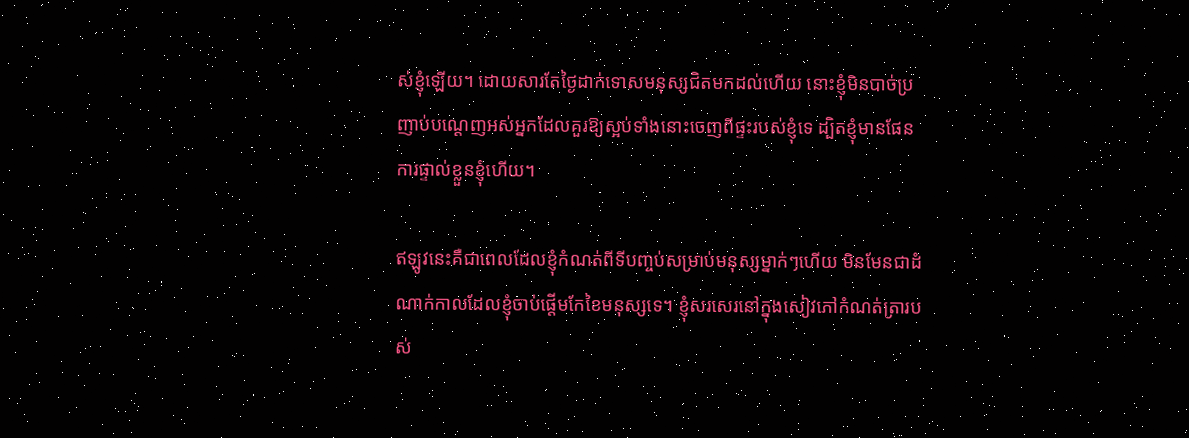ស់ខ្ញុំឡើយ។ ដោយសារតែថ្ងៃដាក់ទោសមនុស្សជិតមកដល់ហើយ នោះខ្ញុំមិនបាច់ប្រញាប់បណ្ដេញអស់អ្នកដែលគួរឱ្យស្អប់ទាំងនោះចេញពីផ្ទះរបស់ខ្ញុំទេ ដ្បិតខ្ញុំមានផែនការផ្ទាល់ខ្លួនខ្ញុំហើយ។

ឥឡូវនេះគឺជាពេលដែលខ្ញុំកំណត់ពីទីបញ្ចប់សម្រាប់មនុស្សម្នាក់ៗហើយ មិនមែនជាដំណាក់កាលដែលខ្ញុំចាប់ផ្តើមកែខៃមនុស្សទេ។ ខ្ញុំសរសេរនៅក្នុងសៀវភៅកំណត់ត្រារបស់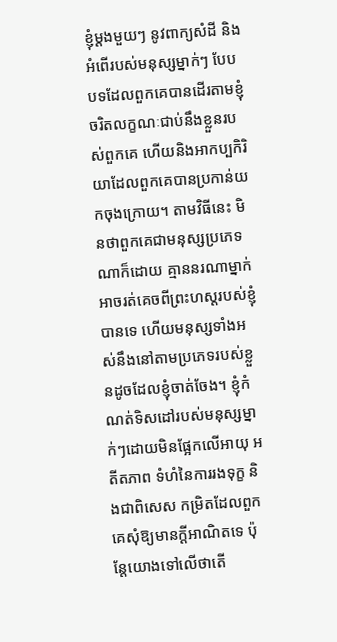ខ្ញុំម្តងមួយៗ នូវពាក្យសំដី និងអំពើរបស់មនុស្សម្នាក់ៗ បែបបទដែលពួកគេបានដើរតាមខ្ញុំ ចរិតលក្ខណៈជាប់នឹងខ្លួនរបស់ពួកគេ ហើយនិងអាកប្បកិរិយាដែលពួកគេបានប្រកាន់យកចុងក្រោយ។ តាមវិធីនេះ មិនថាពួកគេជាមនុស្សប្រភេទណាក៏ដោយ គ្មាននរណាម្នាក់អាចរត់គេចពីព្រះហស្ដរបស់ខ្ញុំបានទេ ហើយមនុស្សទាំងអស់នឹងនៅតាមប្រភេទរបស់ខ្លួនដូចដែលខ្ញុំចាត់ចែង។ ខ្ញុំកំណត់ទិសដៅរបស់មនុស្សម្នាក់ៗដោយមិនផ្អែកលើអាយុ អតីតភាព ទំហំនៃការរងទុក្ខ និងជាពិសេស កម្រិតដែលពួកគេសុំឱ្យមានក្ដីអាណិតទេ ប៉ុន្តែយោងទៅលើថាតើ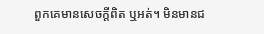ពួកគេមានសេចក្ដីពិត ឬអត់។ មិនមានជ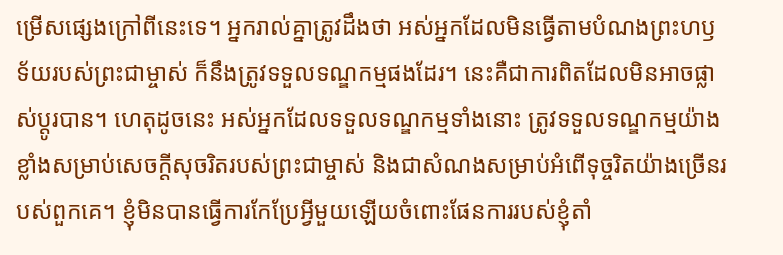ម្រើសផ្សេងក្រៅពីនេះទេ។ អ្នករាល់គ្នាត្រូវដឹងថា អស់អ្នកដែលមិនធ្វើតាមបំណងព្រះហឫទ័យរបស់ព្រះជាម្ចាស់ ក៏នឹងត្រូវទទួលទណ្ឌកម្មផងដែរ។ នេះគឺជាការពិតដែលមិនអាចផ្លាស់ប្តូរបាន។ ហេតុដូចនេះ អស់អ្នកដែលទទួលទណ្ឌកម្មទាំងនោះ ត្រូវទទួលទណ្ឌកម្មយ៉ាងខ្លាំងសម្រាប់សេចក្ដីសុចរិតរបស់ព្រះជាម្ចាស់ និងជាសំណងសម្រាប់អំពើទុច្ចរិតយ៉ាងច្រើនរបស់ពួកគេ។ ខ្ញុំមិនបានធ្វើការកែប្រែអ្វីមួយឡើយចំពោះផែនការរបស់ខ្ញុំតាំ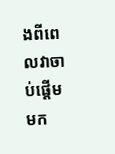ងពីពេលវាចាប់ផ្ដើមមក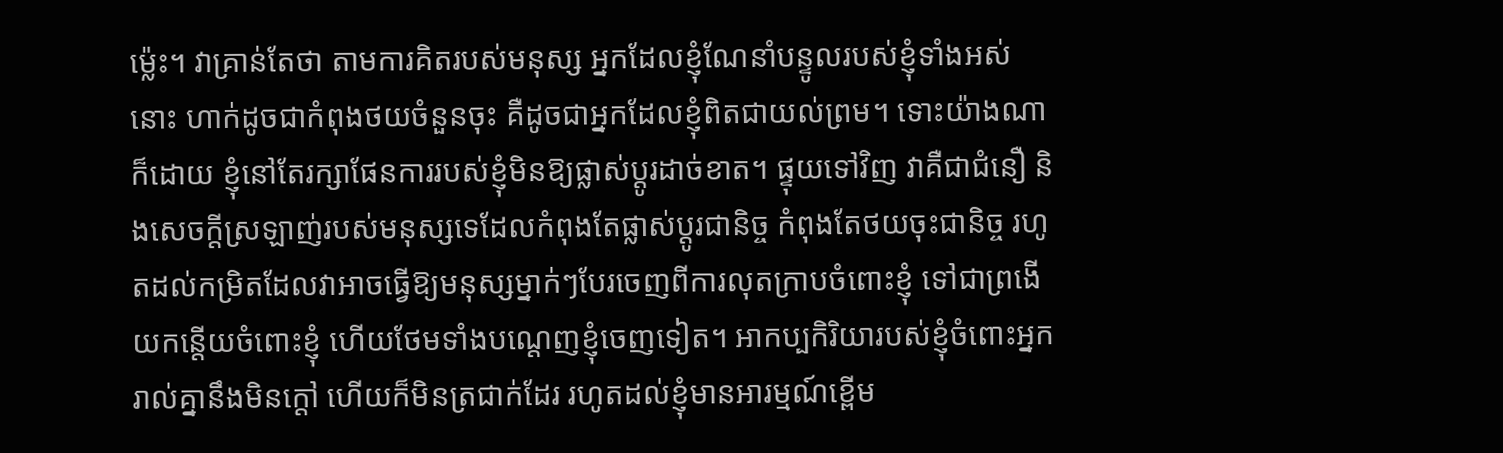ម៉្លេះ។ វាគ្រាន់តែថា តាមការគិតរបស់មនុស្ស អ្នកដែលខ្ញុំណែនាំបន្ទូលរបស់ខ្ញុំទាំងអស់នោះ ហាក់ដូចជាកំពុងថយចំនួនចុះ គឺដូចជាអ្នកដែលខ្ញុំពិតជាយល់ព្រម។ ទោះយ៉ាងណាក៏ដោយ ខ្ញុំនៅតែរក្សាផែនការរបស់ខ្ញុំមិនឱ្យផ្លាស់ប្តូរដាច់ខាត។ ផ្ទុយទៅវិញ វាគឺជាជំនឿ និងសេចក្ដីស្រឡាញ់របស់មនុស្សទេដែលកំពុងតែផ្លាស់ប្តូរជានិច្ច កំពុងតែថយចុះជានិច្ច រហូតដល់កម្រិតដែលវាអាចធ្វើឱ្យមនុស្សម្នាក់ៗបែរចេញពីការលុតក្រាបចំពោះខ្ញុំ ទៅជាព្រងើយកន្តើយចំពោះខ្ញុំ ហើយថែមទាំងបណ្តេញខ្ញុំចេញទៀត។ អាកប្បកិរិយារបស់ខ្ញុំចំពោះអ្នករាល់គ្នានឹងមិនក្តៅ ហើយក៏មិនត្រជាក់ដែរ រហូតដល់ខ្ញុំមានអារម្មណ៍ខ្ពើម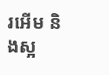រអើម និងស្អ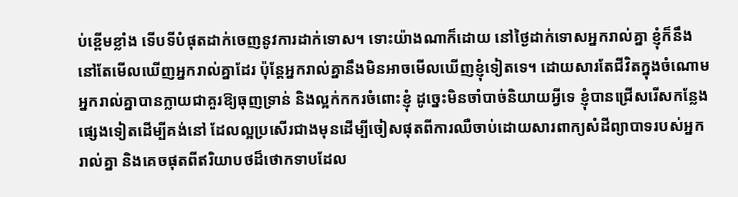ប់ខ្ពើមខ្លាំង ទើបទីបំផុតដាក់ចេញនូវការដាក់ទោស។ ទោះយ៉ាងណាក៏ដោយ នៅថ្ងៃដាក់ទោសអ្នករាល់គ្នា ខ្ញុំក៏នឹងនៅតែមើលឃើញអ្នករាល់គ្នាដែរ ប៉ុន្តែអ្នករាល់គ្នានឹងមិនអាចមើលឃើញខ្ញុំទៀតទេ។ ដោយសារតែជីវិតក្នុងចំណោមអ្នករាល់គ្នាបានក្លាយជាគួរឱ្យធុញទ្រាន់ និងល្អក់កករចំពោះខ្ញុំ ដូច្នេះមិនចាំបាច់និយាយអ្វីទេ ខ្ញុំបានជ្រើសរើសកន្លែងផ្សេងទៀតដើម្បីគង់នៅ ដែលល្អប្រសើរជាងមុនដើម្បីចៀសផុតពីការឈឺចាប់ដោយសារពាក្យសំដីព្យាបាទរបស់អ្នករាល់គ្នា និងគេចផុតពីឥរិយាបថដ៏ថោកទាបដែល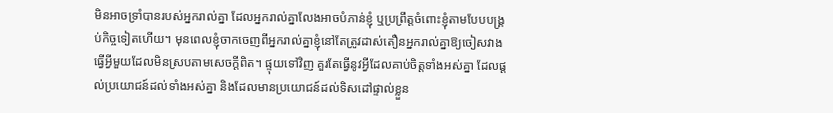មិនអាចទ្រាំបានរបស់អ្នករាល់គ្នា ដែលអ្នករាល់គ្នាលែងអាចបំភាន់ខ្ញុំ ឬប្រព្រឹត្ដចំពោះខ្ញុំតាមបែបបង្គ្រប់កិច្ចទៀតហើយ។ មុនពេលខ្ញុំចាកចេញពីអ្នករាល់គ្នាខ្ញុំនៅតែត្រូវដាស់តឿនអ្នករាល់គ្នាឱ្យចៀសវាងធ្វើអ្វីមួយដែលមិនស្របតាមសេចក្ដីពិត។ ផ្ទុយទៅវិញ គួរតែធ្វើនូវអ្វីដែលគាប់ចិត្តទាំងអស់គ្នា ដែលផ្ដល់ប្រយោជន៍ដល់ទាំងអស់គ្នា និងដែលមានប្រយោជន៍ដល់ទិសដៅផ្ទាល់ខ្លួន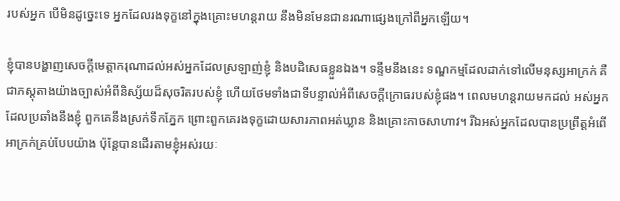របស់អ្នក បើមិនដូច្នេះទេ អ្នកដែលរងទុក្ខនៅក្នុងគ្រោះមហន្តរាយ នឹងមិនមែនជានរណាផ្សេងក្រៅពីអ្នកឡើយ។

ខ្ញុំបានបង្ហាញសេចក្ដីមេត្ដាករុណាដល់អស់អ្នកដែលស្រឡាញ់ខ្ញុំ និងបដិសេធខ្លួនឯង។ ទន្ទឹមនឹងនេះ ទណ្ឌកម្មដែលដាក់ទៅលើមនុស្សអាក្រក់ គឺជាភស្ដុតាងយ៉ាងច្បាស់អំពីនិស្ស័យដ៏សុចរិតរបស់ខ្ញុំ ហើយថែមទាំងជាទីបន្ទាល់អំពីសេចក្តីក្រោធរបស់ខ្ញុំផង។ ពេលមហន្តរាយមកដល់ អស់អ្នកដែលប្រឆាំងនឹងខ្ញុំ ពួកគេនឹងស្រក់ទឹកភ្នែក ព្រោះពួកគេរងទុក្ខដោយសារភាពអត់ឃ្លាន និងគ្រោះកាចសាហាវ។ រីឯអស់អ្នកដែលបានប្រព្រឹត្ដអំពើអាក្រក់គ្រប់បែបយ៉ាង ប៉ុន្តែបានដើរតាមខ្ញុំអស់រយៈ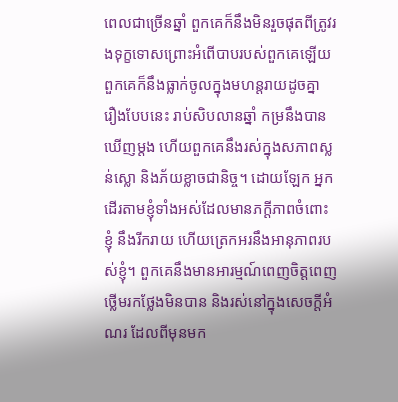ពេលជាច្រើនឆ្នាំ ពួកគេក៏នឹងមិនរួចផុតពីត្រូវរងទុក្ខទោសព្រោះអំពើបាបរបស់ពួកគេឡើយ ពួកគេក៏នឹងធ្លាក់ចូលក្នុងមហន្តរាយដូចគ្នា រឿងបែបនេះ រាប់សិបលានឆ្នាំ កម្រនឹងបានឃើញម្ដង ហើយពួកគេនឹងរស់ក្នុងសភាពស្លន់ស្លោ និងភ័យខ្លាចជានិច្ច។ ដោយឡែក អ្នកដើរតាមខ្ញុំទាំងអស់ដែលមានភក្ដីភាពចំពោះខ្ញុំ នឹងរីករាយ ហើយត្រេកអរនឹងអានុភាពរបស់ខ្ញុំ។ ពួកគេនឹងមានអារម្មណ៍ពេញចិត្តពេញថ្លើមរកថ្លែងមិនបាន និងរស់នៅក្នុងសេចក្ដីអំណរ ដែលពីមុនមក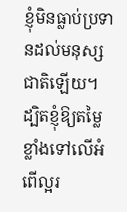ខ្ញុំមិនធ្លាប់ប្រទានដល់មនុស្សជាតិឡើយ។ ដ្បិតខ្ញុំឱ្យតម្លៃខ្លាំងទៅលើអំពើល្អរ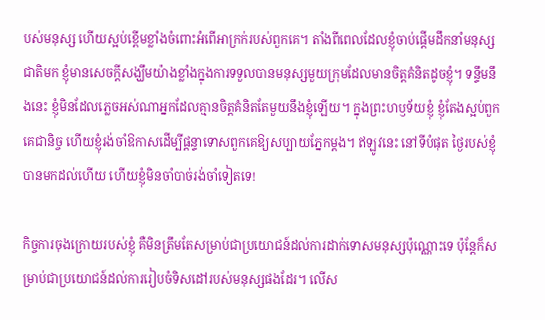បស់មនុស្ស ហើយស្អប់ខ្ពើមខ្លាំងចំពោះអំពើអាក្រក់របស់ពួកគេ។ តាំងពីពេលដែលខ្ញុំចាប់ផ្តើមដឹកនាំមនុស្សជាតិមក ខ្ញុំមានសេចក្តីសង្ឃឹមយ៉ាងខ្លាំងក្នុងការទទួលបានមនុស្សមួយក្រុមដែលមានចិត្តគំនិតដូចខ្ញុំ។ ទន្ទឹមនឹងនេះ ខ្ញុំមិនដែលភ្លេចអស់ណាអ្នកដែលគ្មានចិត្តគំនិតតែមួយនឹងខ្ញុំឡើយ។ ក្នុងព្រះហឫទ័យខ្ញុំ ខ្ញុំតែងស្អប់ពួកគេជានិច្ច ហើយខ្ញុំរង់ចាំឱកាសដើម្បីផ្ដន្ទាទោសពួកគេឱ្យសប្បាយភ្នែកម្ដង។ ឥឡូវនេះ នៅទីបំផុត ថ្ងៃរបស់ខ្ញុំបានមកដល់ហើយ ហើយខ្ញុំមិនចាំបាច់រង់ចាំទៀតទេ!

កិច្ចការចុងក្រោយរបស់ខ្ញុំ គឺមិនត្រឹមតែសម្រាប់ជាប្រយោជន៍ដល់ការដាក់ទោសមនុស្សប៉ុណ្ណោះទេ ប៉ុន្តែក៏សម្រាប់ជាប្រយោជន៍ដល់ការរៀបចំទិសដៅរបស់មនុស្សផងដែរ។ លើស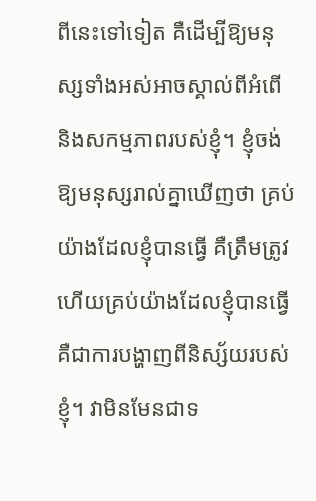ពីនេះទៅទៀត គឺដើម្បីឱ្យមនុស្សទាំងអស់អាចស្គាល់ពីអំពើ និងសកម្មភាពរបស់ខ្ញុំ។ ខ្ញុំចង់ឱ្យមនុស្សរាល់គ្នាឃើញថា គ្រប់យ៉ាងដែលខ្ញុំបានធ្វើ គឺត្រឹមត្រូវ ហើយគ្រប់យ៉ាងដែលខ្ញុំបានធ្វើ គឺជាការបង្ហាញពីនិស្ស័យរបស់ខ្ញុំ។ វាមិនមែនជាទ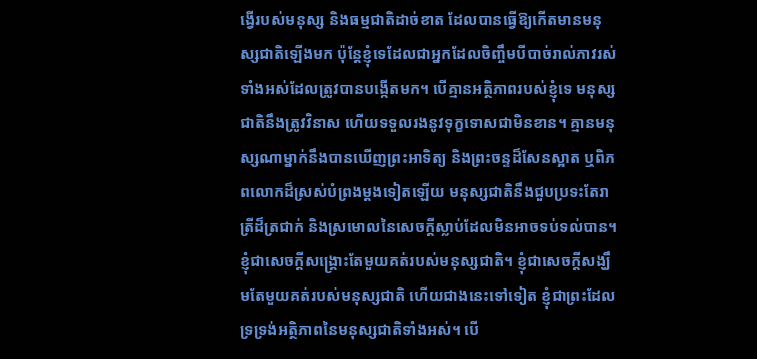ង្វើរបស់មនុស្ស និងធម្មជាតិដាច់ខាត ដែលបានធ្វើឱ្យកើតមានមនុស្សជាតិឡើងមក ប៉ុន្តែខ្ញុំទេដែលជាអ្នកដែលចិញ្ចឹមបីបាច់រាល់ភាវរស់ទាំងអស់ដែលត្រូវបានបង្កើតមក។ បើគ្មានអត្ថិភាពរបស់ខ្ញុំទេ មនុស្សជាតិនឹងត្រូវវិនាស ហើយទទួលរងនូវទុក្ខទោសជាមិនខាន។ គ្មានមនុស្សណាម្នាក់នឹងបានឃើញព្រះអាទិត្យ និងព្រះចន្ទដ៏សែនស្អាត ឬពិភពលោកដ៏ស្រស់បំព្រងម្ដងទៀតឡើយ មនុស្សជាតិនឹងជួបប្រទះតែរាត្រីដ៏ត្រជាក់ និងស្រមោលនៃសេចក្ដីស្លាប់ដែលមិនអាចទប់ទល់បាន។ ខ្ញុំជាសេចក្ដីសង្គ្រោះតែមួយគត់របស់មនុស្សជាតិ។ ខ្ញុំជាសេចក្ដីសង្ឃឹមតែមួយគត់របស់មនុស្សជាតិ ហើយជាងនេះទៅទៀត ខ្ញុំជាព្រះដែលទ្រទ្រង់អត្ថិភាពនៃមនុស្សជាតិទាំងអស់។ បើ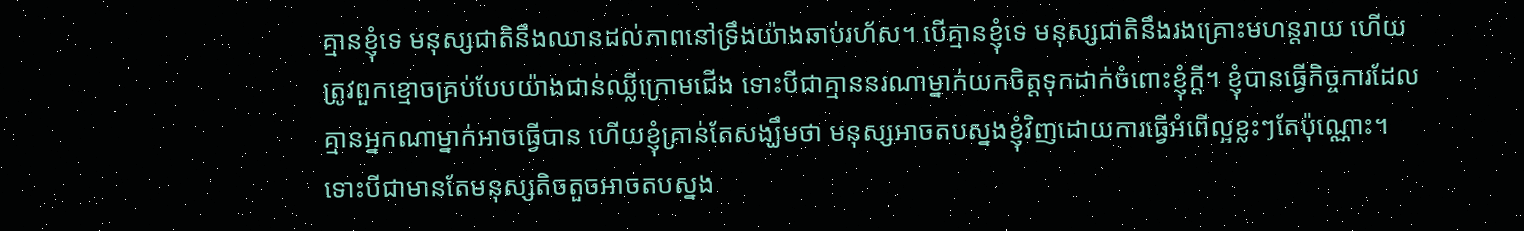គ្មានខ្ញុំទេ មនុស្សជាតិនឹងឈានដល់ភាពនៅទ្រឹងយ៉ាងឆាប់រហ័ស។ បើគ្មានខ្ញុំទេ មនុស្សជាតិនឹងរងគ្រោះមហន្តរាយ ហើយត្រូវពួកខ្មោចគ្រប់បែបយ៉ាងជាន់ឈ្លីក្រោមជើង ទោះបីជាគ្មាននរណាម្នាក់យកចិត្តទុកដាក់ចំពោះខ្ញុំក្ដី។ ខ្ញុំបានធ្វើកិច្ចការដែលគ្មានអ្នកណាម្នាក់អាចធ្វើបាន ហើយខ្ញុំគ្រាន់តែសង្ឃឹមថា មនុស្សអាចតបស្នងខ្ញុំវិញដោយការធ្វើអំពើល្អខ្លះៗតែប៉ុណ្ណោះ។ ទោះបីជាមានតែមនុស្សតិចតួចអាចតបស្នង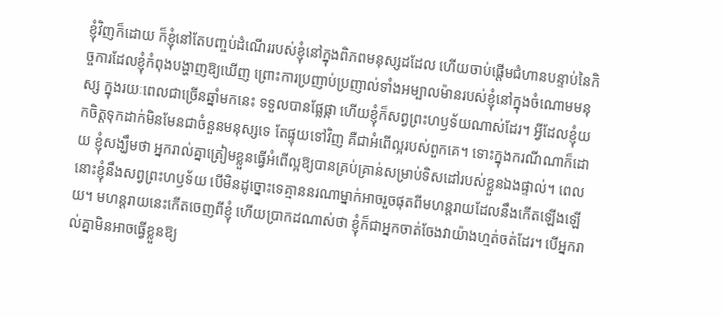ខ្ញុំវិញក៏ដោយ ក៏ខ្ញុំនៅតែបញ្ចប់ដំណើររបស់ខ្ញុំនៅក្នុងពិភពមនុស្សដដែល ហើយចាប់ផ្តើមជំហានបន្ទាប់នៃកិច្ចការដែលខ្ញុំកំពុងបង្ហាញឱ្យឃើញ ព្រោះការប្រញាប់ប្រញាល់ទាំងអម្បាលម៉ានរបស់ខ្ញុំនៅក្នុងចំណោមមនុស្ស ក្នុងរយៈពេលជាច្រើនឆ្នាំមកនេះ ទទួលបានផ្លែផ្កា ហើយខ្ញុំក៏សព្វព្រះហឫទ័យណាស់ដែរ។ អ្វីដែលខ្ញុំយកចិត្តទុកដាក់មិនមែនជាចំនួនមនុស្សទេ តែផ្ទុយទៅវិញ គឺជាអំពើល្អរបស់ពួកគេ។ ទោះក្នុងករណីណាក៏ដោយ ខ្ញុំសង្ឃឹមថា អ្នករាល់គ្នាត្រៀមខ្លួនធ្វើអំពើល្អឱ្យបានគ្រប់គ្រាន់សម្រាប់ទិសដៅរបស់ខ្លួនឯងផ្ទាល់។ ពេលនោះខ្ញុំនឹងសព្វព្រះហឫទ័យ បើមិនដូច្នោះទេគ្មាននរណាម្នាក់អាចរួចផុតពីមហន្តរាយដែលនឹងកើតឡើងឡើយ។ មហន្តរាយនេះកើតចេញពីខ្ញុំ ហើយប្រាកដណាស់ថា ខ្ញុំក៏ជាអ្នកចាត់ចែងវាយ៉ាងហ្មត់ចត់ដែរ។ បើអ្នករាល់គ្នាមិនអាចធ្វើខ្លួនឱ្យ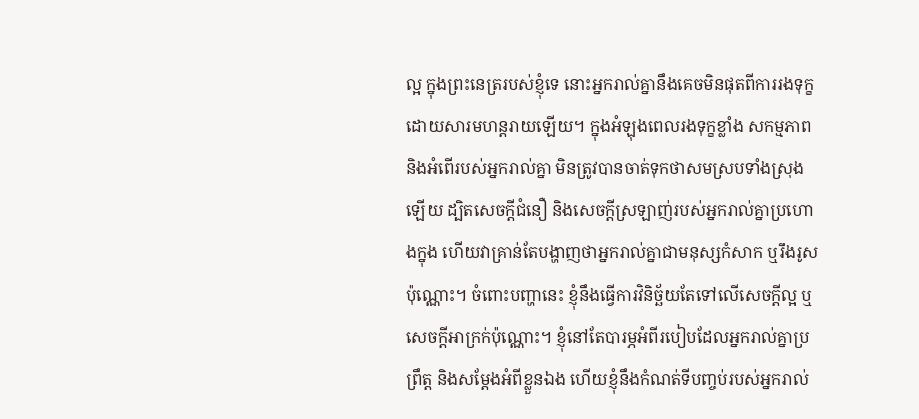ល្អ ក្នុងព្រះនេត្ររបស់ខ្ញុំទេ នោះអ្នករាល់គ្នានឹងគេចមិនផុតពីការរងទុក្ខដោយសារមហន្តរាយឡើយ។ ក្នុងអំឡុងពេលរងទុក្ខខ្លាំង សកម្មភាព និងអំពើរបស់អ្នករាល់គ្នា មិនត្រូវបានចាត់ទុកថាសមស្របទាំងស្រុងឡើយ ដ្បិតសេចក្ដីជំនឿ និងសេចក្ដីស្រឡាញ់របស់អ្នករាល់គ្នាប្រហោងក្នុង ហើយវាគ្រាន់តែបង្ហាញថាអ្នករាល់គ្នាជាមនុស្សកំសាក ឬរឹងរូសប៉ុណ្ណោះ។ ចំពោះបញ្ហានេះ ខ្ញុំនឹងធ្វើការវិនិច្ឆ័យតែទៅលើសេចក្ដីល្អ ឬសេចក្ដីអាក្រក់ប៉ុណ្ណោះ។ ខ្ញុំនៅតែបារម្ភអំពីរបៀបដែលអ្នករាល់គ្នាប្រព្រឹត្ត និងសម្ដែងអំពីខ្លួនឯង ហើយខ្ញុំនឹងកំណត់ទីបញ្ចប់របស់អ្នករាល់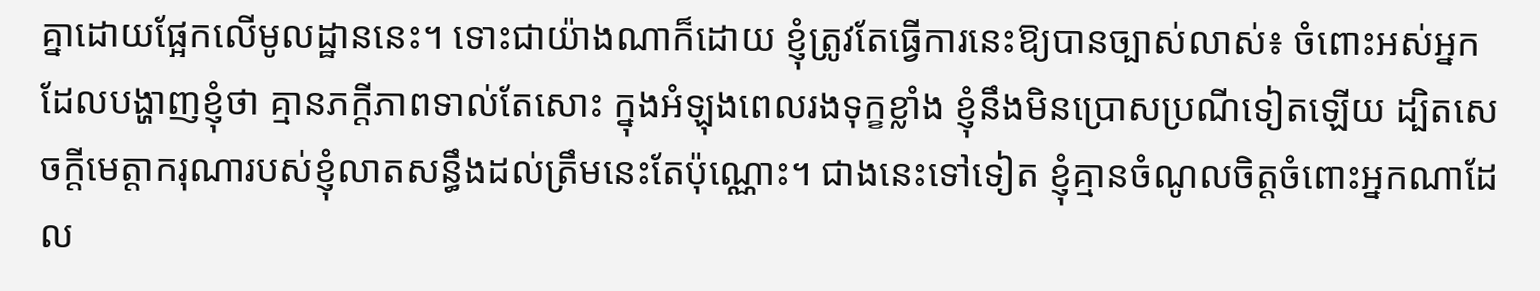គ្នាដោយផ្អែកលើមូលដ្ឋាននេះ។ ទោះជាយ៉ាងណាក៏ដោយ ខ្ញុំត្រូវតែធ្វើការនេះឱ្យបានច្បាស់លាស់៖ ចំពោះអស់អ្នកដែលបង្ហាញខ្ញុំថា គ្មានភក្ដីភាពទាល់តែសោះ ក្នុងអំឡុងពេលរងទុក្ខខ្លាំង ខ្ញុំនឹងមិនប្រោសប្រណីទៀតឡើយ ដ្បិតសេចក្ដីមេត្តាករុណារបស់ខ្ញុំលាតសន្ធឹងដល់ត្រឹមនេះតែប៉ុណ្ណោះ។ ជាងនេះទៅទៀត ខ្ញុំគ្មានចំណូលចិត្តចំពោះអ្នកណាដែល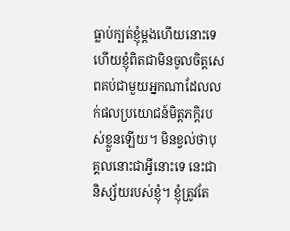ធ្លាប់ក្បត់ខ្ញុំម្តងហើយនោះទេ ហើយខ្ញុំពិតជាមិនចូលចិត្តសេពគប់ជាមួយអ្នកណាដែលលក់ផលប្រយោជន៍មិត្តភក្តិរបស់ខ្លួនឡើយ។ មិនខ្វល់ថាបុគ្គលនោះជាអ្វីនោះទេ នេះជានិស្ស័យរបស់ខ្ញុំ។ ខ្ញុំត្រូវតែ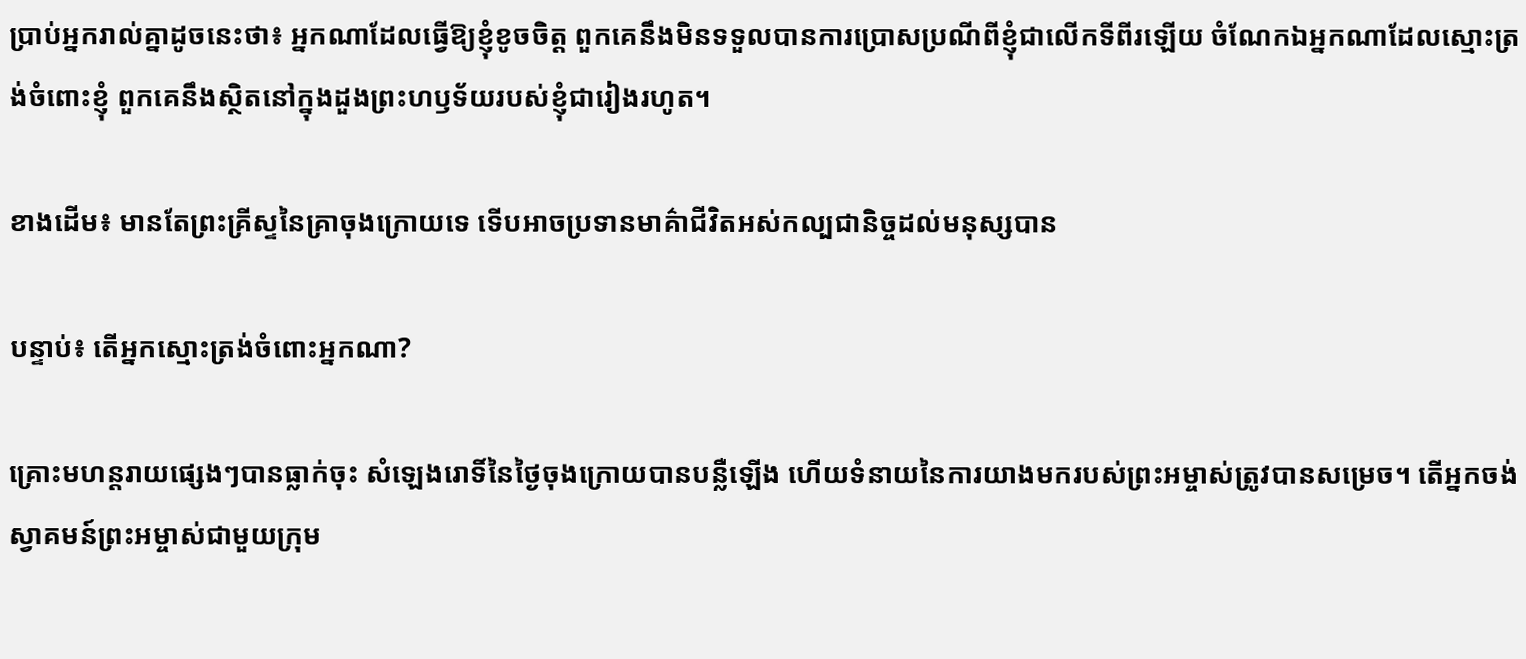ប្រាប់អ្នករាល់គ្នាដូចនេះថា៖ អ្នកណាដែលធ្វើឱ្យខ្ញុំខូចចិត្ត ពួកគេនឹងមិនទទួលបានការប្រោសប្រណីពីខ្ញុំជាលើកទីពីរឡើយ ចំណែកឯអ្នកណាដែលស្មោះត្រង់ចំពោះខ្ញុំ ពួកគេនឹងស្ថិតនៅក្នុងដួងព្រះហឫទ័យរបស់ខ្ញុំជារៀងរហូត។

ខាងដើម៖ មានតែព្រះគ្រីស្ទនៃគ្រាចុងក្រោយទេ ទើបអាចប្រទានមាគ៌ាជីវិតអស់កល្បជានិច្ចដល់មនុស្សបាន

បន្ទាប់៖ តើអ្នកស្មោះត្រង់ចំពោះអ្នកណា?

គ្រោះមហន្តរាយផ្សេងៗបានធ្លាក់ចុះ សំឡេងរោទិ៍នៃថ្ងៃចុងក្រោយបានបន្លឺឡើង ហើយទំនាយនៃការយាងមករបស់ព្រះអម្ចាស់ត្រូវបានសម្រេច។ តើអ្នកចង់ស្វាគមន៍ព្រះអម្ចាស់ជាមួយក្រុម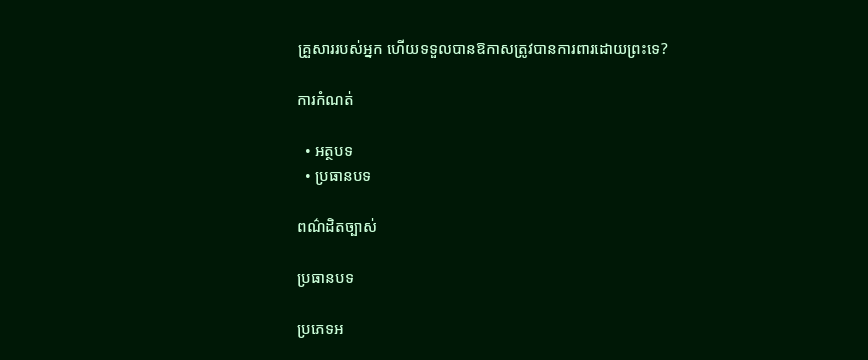គ្រួសាររបស់អ្នក ហើយទទួលបានឱកាសត្រូវបានការពារដោយព្រះទេ?

ការកំណត់

  • អត្ថបទ
  • ប្រធានបទ

ពណ៌ដិតច្បាស់

ប្រធានបទ

ប្រភេទអ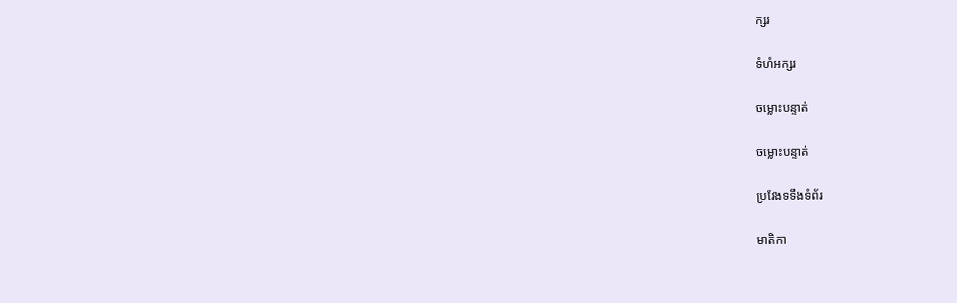ក្សរ

ទំហំអក្សរ

ចម្លោះបន្ទាត់

ចម្លោះបន្ទាត់

ប្រវែងទទឹងទំព័រ

មាតិកា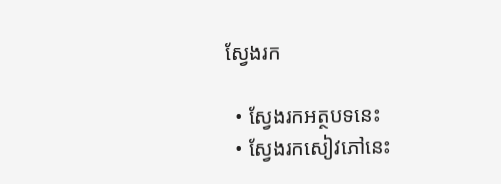ស្វែងរក

  • ស្វែងរកអត្ថបទនេះ
  • ស្វែងរកសៀវភៅនេះ